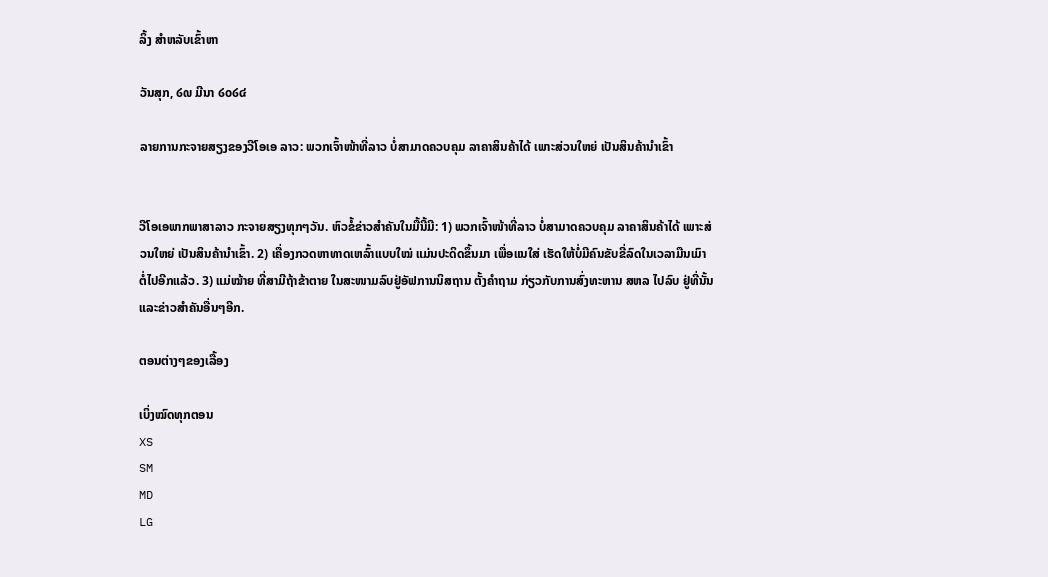ລິ້ງ ສຳຫລັບເຂົ້າຫາ

ວັນສຸກ, ໒໙ ມີນາ ໒໐໒໔

ລາຍການກະຈາຍສຽງຂອງວີໂອເອ ລາວ: ພວກເຈົ້າໜ້າທີ່ລາວ ບໍ່ສາມາດຄວບຄຸມ ລາຄາສິນຄ້າໄດ້ ເພາະສ່ວນໃຫຍ່ ເປັນສິນຄ້ານຳເຂົ້າ


ວີໂອເອພາກພາສາລາວ ກະຈາຍສຽງທຸກໆວັນ. ຫົວຂໍ້ຂ່າວສໍາຄັນໃນມື້ນີ້ມີ: 1) ພວກເຈົ້າໜ້າທີ່ລາວ ບໍ່ສາມາດຄວບຄຸມ ລາຄາສິນຄ້າໄດ້ ເພາະສ່ວນໃຫຍ່ ເປັນສິນຄ້ານຳເຂົ້າ. 2) ເຄື່ອງກວດຫາທາດເຫລົ້າແບບໃໝ່ ແມ່ນປະດິດຂຶ້ນມາ ເພື່ອແນໃສ່ ເຮັດໃຫ້ບໍ່ມີຄົນຂັບຂີ່ລົດໃນເວລາມືນເມົາ ຕໍ່ໄປອີກແລ້ວ. 3) ແມ່ໝ້າຍ ທີ່ສາມີຖ້າຂ້າຕາຍ ໃນສະໜາມລົບຢູ່ອັຟການນິສຖານ ຕັ້ງຄໍາຖາມ ກ່ຽວກັບການສົ່ງທະຫານ ສຫລ ໄປລົບ ຢູ່ທີ່ນັ້ນ ແລະຂ່າວສໍາຄັນອື່ນໆອີກ.

ຕອນຕ່າງໆຂອງເລື້ອງ

ເບິ່ງໝົດທຸກຕອນ
XS
SM
MD
LG